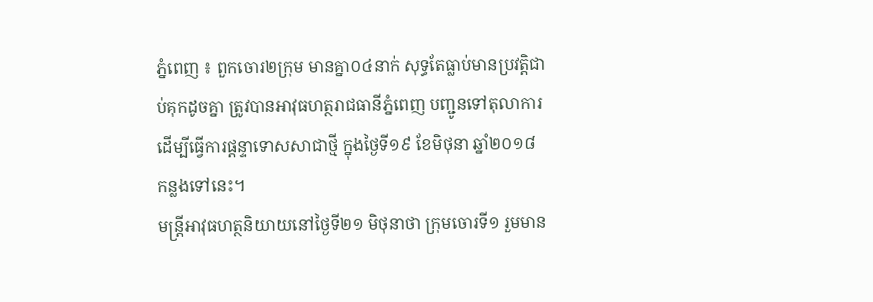ភ្នំពេញ ៖ ពួកចោរ២ក្រុម មានគ្នា០៤នាក់ សុទ្ធតែធ្លាប់មានប្រវត្តិជាប់គុកដូចគ្នា ត្រូវបានអាវុធហត្ថរាជធានីភ្នំពេញ បញ្ជូនទៅតុលាការ ដើម្បីធ្វើការផ្តន្ទាទោសសាជាថ្មី ក្នុងថ្ងៃទី១៩ ខែមិថុនា ឆ្នាំ២០១៨ កន្លងទៅនេះ។
មន្ត្រីអាវុធហត្ថនិយាយនៅថ្ងៃទី២១ មិថុនាថា ក្រុមចោរទី១ រួមមាន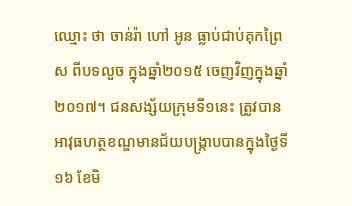ឈ្មោះ ថា ចាន់រ៉ា ហៅ អូន ធ្លាប់ជាប់គុកព្រៃស ពីបទលួច ក្នុងឆ្នាំ២០១៥ ចេញវិញក្នុងឆ្នាំ២០១៧។ ជនសង្ស័យក្រុមទី១នេះ ត្រូវបានអាវុធហត្ថខណ្ឌមានជ័យបង្ក្រាបបានក្នុងថ្ងៃទី១៦ ខែមិ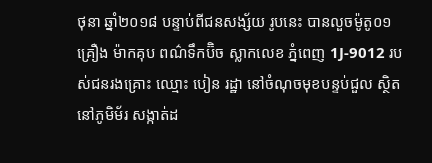ថុនា ឆ្នាំ២០១៨ បន្ទាប់ពីជនសង្ស័យ រូបនេះ បានលួចម៉ូតូ០១គ្រឿង ម៉ាកគុប ពណ៌ទឹកប៊ិច ស្លាកលេខ ភ្នំពេញ 1J-9012 របស់ជនរងគ្រោះ ឈ្មោះ បៀន រដ្ឋា នៅចំណុចមុខបន្ទប់ជួល ស្ថិតនៅភូមិម័រ សង្កាត់ដ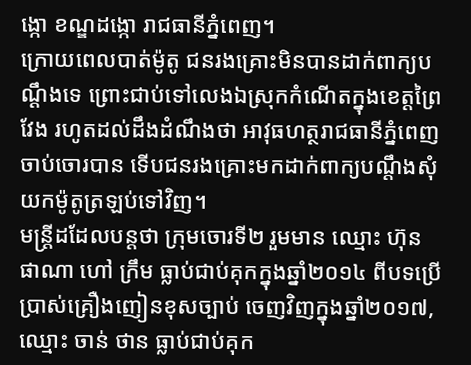ង្កោ ខណ្ឌដង្កោ រាជធានីភ្នំពេញ។
ក្រោយពេលបាត់ម៉ូតូ ជនរងគ្រោះមិនបានដាក់ពាក្យបណ្តឹងទេ ព្រោះជាប់ទៅលេងឯស្រុកកំណើតក្នុងខេត្តព្រៃវែង រហូតដល់ដឹងដំណឹងថា អាវុធហត្ថរាជធានីភ្នំពេញ ចាប់ចោរបាន ទើបជនរងគ្រោះមកដាក់ពាក្យបណ្តឹងសុំយកម៉ូតូត្រឡប់ទៅវិញ។
មន្ត្រីដដែលបន្តថា ក្រុមចោរទី២ រួមមាន ឈ្មោះ ហ៊ុន ផាណា ហៅ ក្រឹម ធ្លាប់ជាប់គុកក្នុងឆ្នាំ២០១៤ ពីបទប្រើប្រាស់គ្រឿងញៀនខុសច្បាប់ ចេញវិញក្នុងឆ្នាំ២០១៧, ឈ្មោះ ចាន់ ថាន ធ្លាប់ជាប់គុក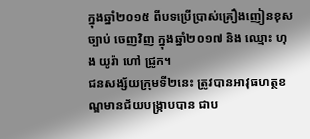ក្នុងឆ្នាំ២០១៥ ពីបទប្រើប្រាស់គ្រឿងញៀនខុសច្បាប់ ចេញវិញ ក្នុងឆ្នាំ២០១៧ និង ឈ្មោះ ហុង យូរ៉ា ហៅ ជ្រូក។
ជនសង្ស័យក្រុមទី២នេះ ត្រូវបានអាវុធហត្ថខណ្ឌមានជ័យបង្ក្រាបបាន ជាប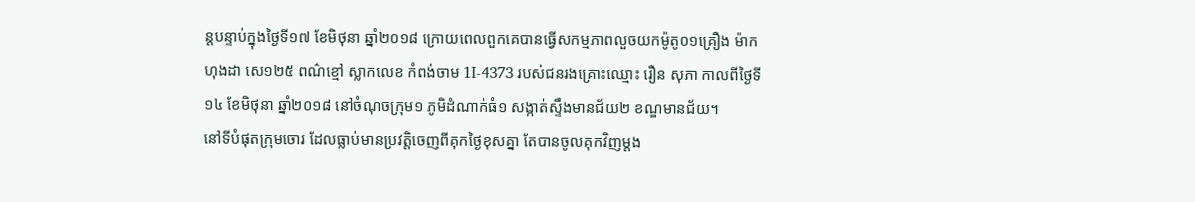ន្តបន្ទាប់ក្នុងថ្ងៃទី១៧ ខែមិថុនា ឆ្នាំ២០១៨ ក្រោយពេលពួកគេបានធ្វើសកម្មភាពលួចយកម៉ូតូ០១គ្រឿង ម៉ាកហុងដា សេ១២៥ ពណ៌ខ្មៅ ស្លាកលេខ កំពង់ចាម 1I-4373 របស់ជនរងគ្រោះឈ្មោះ រឿន សុភា កាលពីថ្ងៃទី១៤ ខែមិថុនា ឆ្នាំ២០១៨ នៅចំណុចក្រុម១ ភូមិដំណាក់ធំ១ សង្កាត់ស្ទឹងមានជ័យ២ ខណ្ឌមានជ័យ។
នៅទីបំផុតក្រុមចោរ ដែលធ្លាប់មានប្រវត្តិចេញពីគុកថ្ងៃខុសគ្នា តែបានចូលគុកវិញម្តង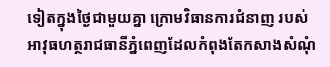ទៀតក្នុងថ្ងៃជាមួយគ្នា ក្រោមវិធានការជំនាញ របស់អាវុធហត្ថរាជធានីភ្នំពេញដែលកំពុងតែកសាងសំណុំ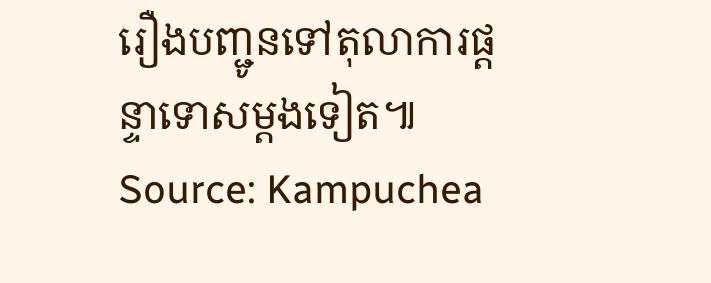រឿងបញ្ជូនទៅតុលាការផ្ដន្ទាទោសម្ដងទៀត៕
Source: Kampuchea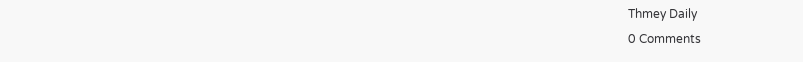Thmey Daily
0 Comments